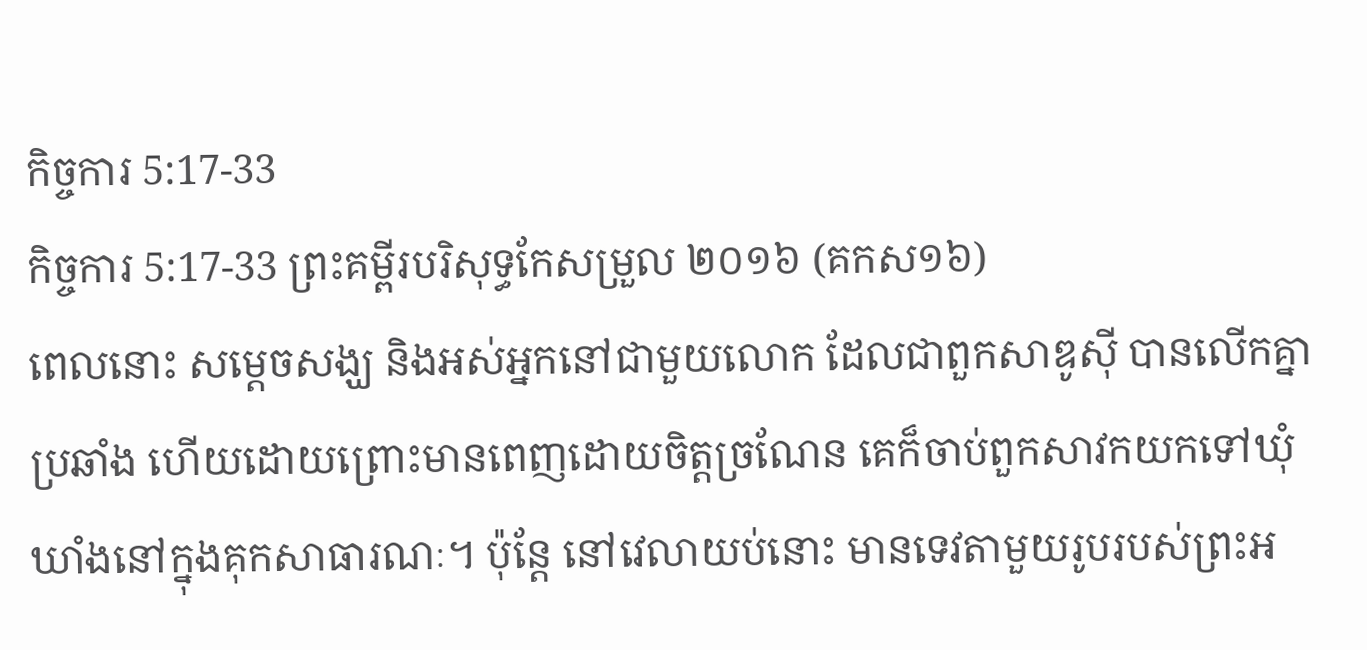កិច្ចការ 5:17-33
កិច្ចការ 5:17-33 ព្រះគម្ពីរបរិសុទ្ធកែសម្រួល ២០១៦ (គកស១៦)
ពេលនោះ សម្តេចសង្ឃ និងអស់អ្នកនៅជាមួយលោក ដែលជាពួកសាឌូស៊ី បានលើកគ្នាប្រឆាំង ហើយដោយព្រោះមានពេញដោយចិត្តច្រណែន គេក៏ចាប់ពួកសាវកយកទៅឃុំឃាំងនៅក្នុងគុកសាធារណៈ។ ប៉ុន្តែ នៅវេលាយប់នោះ មានទេវតាមួយរូបរបស់ព្រះអ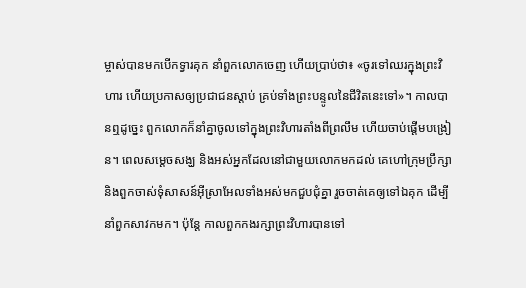ម្ចាស់បានមកបើកទ្វារគុក នាំពួកលោកចេញ ហើយប្រាប់ថា៖ «ចូរទៅឈរក្នុងព្រះវិហារ ហើយប្រកាសឲ្យប្រជាជនស្ដាប់ គ្រប់ទាំងព្រះបន្ទូលនៃជីវិតនេះទៅ»។ កាលបានឮដូច្នេះ ពួកលោកក៏នាំគ្នាចូលទៅក្នុងព្រះវិហារតាំងពីព្រលឹម ហើយចាប់ផ្ដើមបង្រៀន។ ពេលសម្តេចសង្ឃ និងអស់អ្នកដែលនៅជាមួយលោកមកដល់ គេហៅក្រុមប្រឹក្សា និងពួកចាស់ទុំសាសន៍អ៊ីស្រាអែលទាំងអស់មកជួបជុំគ្នា រួចចាត់គេឲ្យទៅឯគុក ដើម្បីនាំពួកសាវកមក។ ប៉ុន្ដែ កាលពួកកងរក្សាព្រះវិហារបានទៅ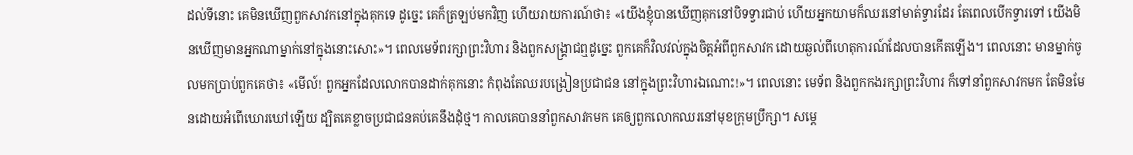ដល់ទីនោះ គេមិនឃើញពួកសាវកនៅក្នុងគុកទេ ដូច្នេះ គេក៏ត្រឡប់មកវិញ ហើយរាយការណ៍ថា៖ «យើងខ្ញុំបានឃើញគុកនៅបិទទ្វារជាប់ ហើយអ្នកយាមក៏ឈរនៅមាត់ទ្វារដែរ តែពេលបើកទ្វារទៅ យើងមិនឃើញមានអ្នកណាម្នាក់នៅក្នុងនោះសោះ»។ ពេលមេទ័ពរក្សាព្រះវិហារ និងពួកសង្គ្រាជឮដូច្នេះ ពួកគេក៏វិលវល់ក្នុងចិត្តអំពីពួកសាវក ដោយឆ្ងល់ពីហេតុការណ៍ដែលបានកើតឡើង។ ពេលនោះ មានម្នាក់ចូលមកប្រាប់ពួកគេថា៖ «មើល៍! ពួកអ្នកដែលលោកបានដាក់គុកនោះ កំពុងតែឈរបង្រៀនប្រជាជន នៅក្នុងព្រះវិហារឯណោះ!»។ ពេលនោះ មេទ័ព និងពួកកងរក្សាព្រះវិហារ ក៏ទៅនាំពួកសាវកមក តែមិនមែនដោយអំពើឃោរឃៅឡើយ ដ្បិតគេខ្លាចប្រជាជនគប់គេនឹងដុំថ្ម។ កាលគេបាននាំពួកសាវកមក គេឲ្យពួកលោកឈរនៅមុខក្រុមប្រឹក្សា។ សម្តេ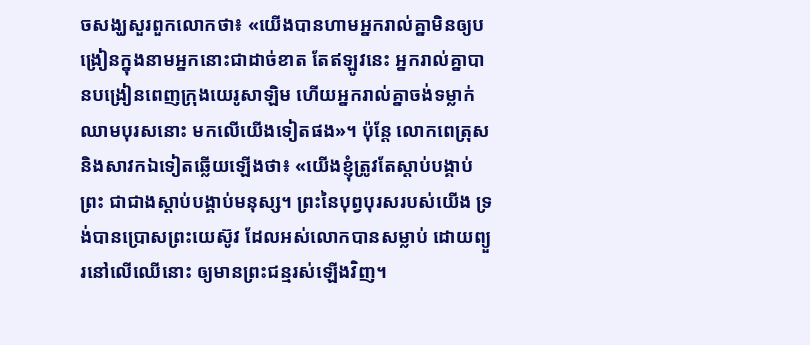ចសង្ឃសួរពួកលោកថា៖ «យើងបានហាមអ្នករាល់គ្នាមិនឲ្យបង្រៀនក្នុងនាមអ្នកនោះជាដាច់ខាត តែឥឡូវនេះ អ្នករាល់គ្នាបានបង្រៀនពេញក្រុងយេរូសាឡិម ហើយអ្នករាល់គ្នាចង់ទម្លាក់ឈាមបុរសនោះ មកលើយើងទៀតផង»។ ប៉ុន្ដែ លោកពេត្រុស និងសាវកឯទៀតឆ្លើយឡើងថា៖ «យើងខ្ញុំត្រូវតែស្តាប់បង្គាប់ព្រះ ជាជាងស្ដាប់បង្គាប់មនុស្ស។ ព្រះនៃបុព្វបុរសរបស់យើង ទ្រង់បានប្រោសព្រះយេស៊ូវ ដែលអស់លោកបានសម្លាប់ ដោយព្យួរនៅលើឈើនោះ ឲ្យមានព្រះជន្មរស់ឡើងវិញ។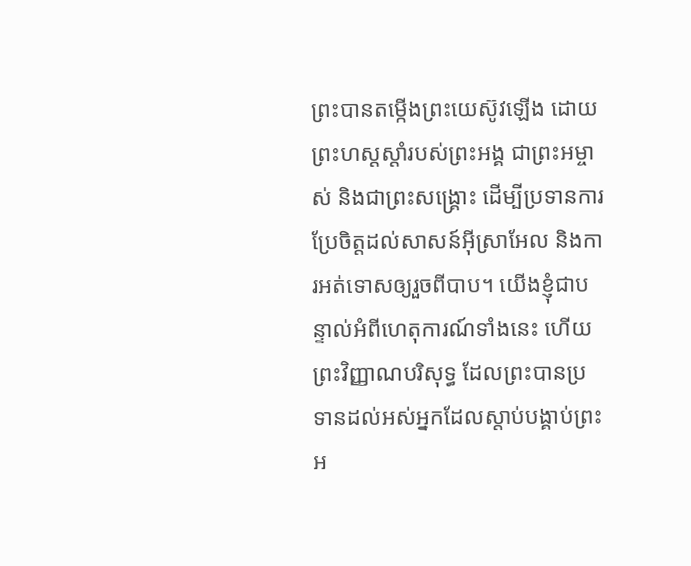ព្រះបានតម្កើងព្រះយេស៊ូវឡើង ដោយព្រះហស្តស្តាំរបស់ព្រះអង្គ ជាព្រះអម្ចាស់ និងជាព្រះសង្គ្រោះ ដើម្បីប្រទានការប្រែចិត្តដល់សាសន៍អ៊ីស្រាអែល និងការអត់ទោសឲ្យរួចពីបាប។ យើងខ្ញុំជាបន្ទាល់អំពីហេតុការណ៍ទាំងនេះ ហើយព្រះវិញ្ញាណបរិសុទ្ធ ដែលព្រះបានប្រទានដល់អស់អ្នកដែលស្តាប់បង្គាប់ព្រះអ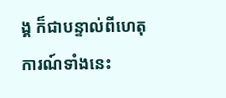ង្គ ក៏ជាបន្ទាល់ពីហេតុការណ៍ទាំងនេះ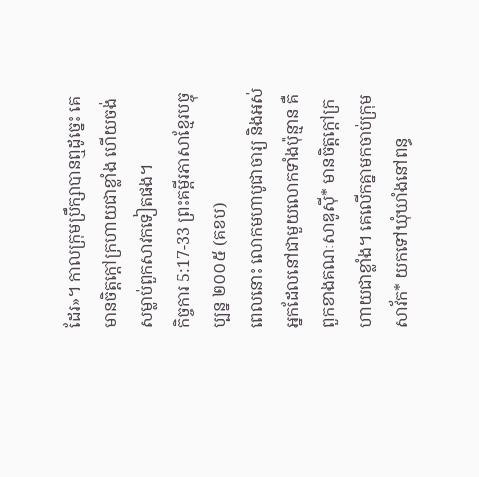ដែរ»។ កាលក្រុមប្រឹក្សាបានឮដូច្នេះ គេមានចិត្តក្តៅក្រហាយជាខ្លាំង ហើយចង់សម្លាប់ពួកសាវកទៀតផង។
កិច្ចការ 5:17-33 ព្រះគម្ពីរភាសាខ្មែរបច្ចុប្បន្ន ២០០៥ (គខប)
ពេលនោះ លោកមហាបូជាចារ្យ និងអស់អ្នកដែលនៅជាមួយលោកទាំងប៉ុន្មាន គឺពួកខាងគណៈសាឌូស៊ី* មានចិត្តក្ដៅក្រហាយជាខ្លាំង។ គេលើកគ្នាមកចាប់ក្រុមសាវ័ក* យកទៅឃុំឃាំងនៅពន្ធ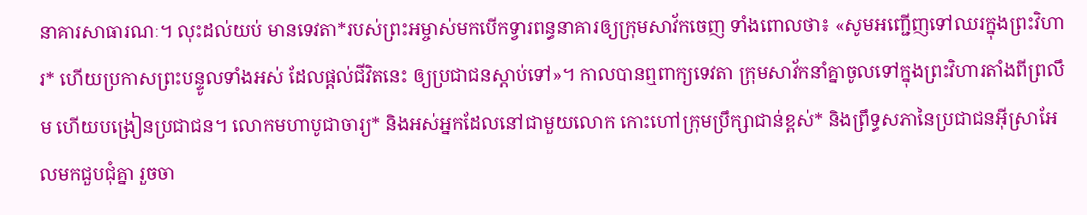នាគារសាធារណៈ។ លុះដល់យប់ មានទេវតា*របស់ព្រះអម្ចាស់មកបើកទ្វារពន្ធនាគារឲ្យក្រុមសាវ័កចេញ ទាំងពោលថា៖ «សូមអញ្ជើញទៅឈរក្នុងព្រះវិហារ* ហើយប្រកាសព្រះបន្ទូលទាំងអស់ ដែលផ្ដល់ជីវិតនេះ ឲ្យប្រជាជនស្ដាប់ទៅ»។ កាលបានឮពាក្យទេវតា ក្រុមសាវ័កនាំគ្នាចូលទៅក្នុងព្រះវិហារតាំងពីព្រលឹម ហើយបង្រៀនប្រជាជន។ លោកមហាបូជាចារ្យ* និងអស់អ្នកដែលនៅជាមួយលោក កោះហៅក្រុមប្រឹក្សាជាន់ខ្ពស់* និងព្រឹទ្ធសភានៃប្រជាជនអ៊ីស្រាអែលមកជួបជុំគ្នា រួចចា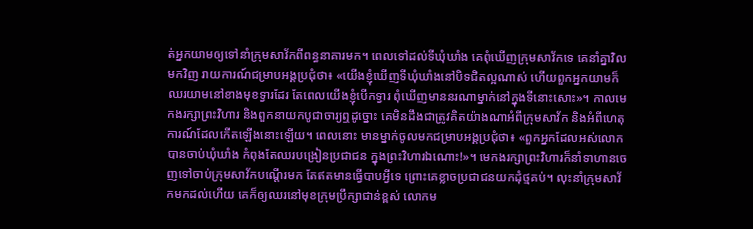ត់អ្នកយាមឲ្យទៅនាំក្រុមសាវ័កពីពន្ធនាគារមក។ ពេលទៅដល់ទីឃុំឃាំង គេពុំឃើញក្រុមសាវ័កទេ គេនាំគ្នាវិលមកវិញ រាយការណ៍ជម្រាបអង្គប្រជុំថា៖ «យើងខ្ញុំឃើញទីឃុំឃាំងនៅបិទជិតល្អណាស់ ហើយពួកអ្នកយាមក៏ឈរយាមនៅខាងមុខទ្វារដែរ តែពេលយើងខ្ញុំបើកទ្វារ ពុំឃើញមាននរណាម្នាក់នៅក្នុងទីនោះសោះ»។ កាលមេកងរក្សាព្រះវិហារ និងពួកនាយកបូជាចារ្យឮដូច្នោះ គេមិនដឹងជាត្រូវគិតយ៉ាងណាអំពីក្រុមសាវ័ក និងអំពីហេតុការណ៍ដែលកើតឡើងនោះឡើយ។ ពេលនោះ មានម្នាក់ចូលមកជម្រាបអង្គប្រជុំថា៖ «ពួកអ្នកដែលអស់លោកបានចាប់ឃុំឃាំង កំពុងតែឈរបង្រៀនប្រជាជន ក្នុងព្រះវិហារឯណោះ!»។ មេកងរក្សាព្រះវិហារក៏នាំទាហានចេញទៅចាប់ក្រុមសាវ័កបណ្ដើរមក តែឥតមានធ្វើបាបអ្វីទេ ព្រោះគេខ្លាចប្រជាជនយកដុំថ្មគប់។ លុះនាំក្រុមសាវ័កមកដល់ហើយ គេក៏ឲ្យឈរនៅមុខក្រុមប្រឹក្សាជាន់ខ្ពស់ លោកម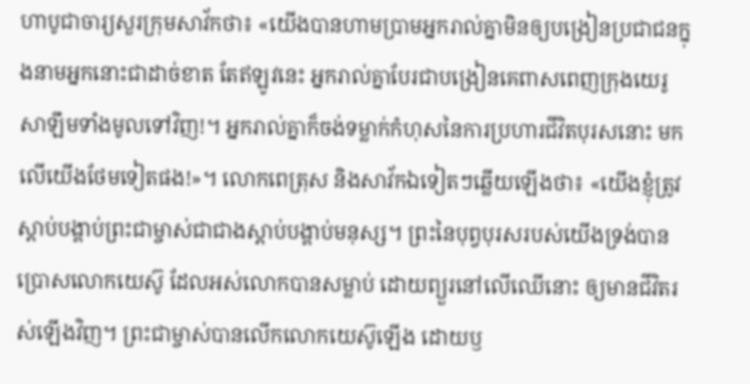ហាបូជាចារ្យសួរក្រុមសាវ័កថា៖ «យើងបានហាមប្រាមអ្នករាល់គ្នាមិនឲ្យបង្រៀនប្រជាជនក្នុងនាមអ្នកនោះជាដាច់ខាត តែឥឡូវនេះ អ្នករាល់គ្នាបែរជាបង្រៀនគេពាសពេញក្រុងយេរូសាឡឹមទាំងមូលទៅវិញ!។ អ្នករាល់គ្នាក៏ចង់ទម្លាក់កំហុសនៃការប្រហារជីវិតបុរសនោះ មកលើយើងថែមទៀតផង!»។ លោកពេត្រុស និងសាវ័កឯទៀតៗឆ្លើយឡើងថា៖ «យើងខ្ញុំត្រូវស្ដាប់បង្គាប់ព្រះជាម្ចាស់ជាជាងស្ដាប់បង្គាប់មនុស្ស។ ព្រះនៃបុព្វបុរសរបស់យើងទ្រង់បានប្រោសលោកយេស៊ូ ដែលអស់លោកបានសម្លាប់ ដោយព្យួរនៅលើឈើនោះ ឲ្យមានជីវិតរស់ឡើងវិញ។ ព្រះជាម្ចាស់បានលើកលោកយេស៊ូឡើង ដោយឫ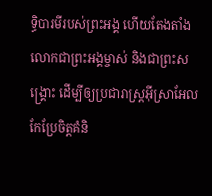ទ្ធិបារមីរបស់ព្រះអង្គ ហើយតែងតាំងលោកជាព្រះអង្គម្ចាស់ និងជាព្រះសង្គ្រោះ ដើម្បីឲ្យប្រជារាស្ដ្រអ៊ីស្រាអែលកែប្រែចិត្តគំនិ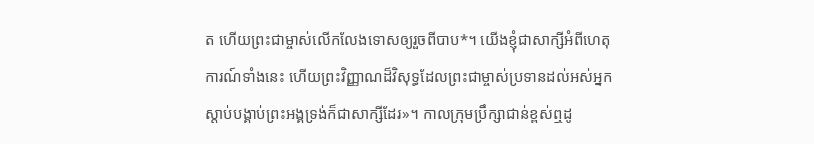ត ហើយព្រះជាម្ចាស់លើកលែងទោសឲ្យរួចពីបាប*។ យើងខ្ញុំជាសាក្សីអំពីហេតុការណ៍ទាំងនេះ ហើយព្រះវិញ្ញាណដ៏វិសុទ្ធដែលព្រះជាម្ចាស់ប្រទានដល់អស់អ្នកស្ដាប់បង្គាប់ព្រះអង្គទ្រង់ក៏ជាសាក្សីដែរ»។ កាលក្រុមប្រឹក្សាជាន់ខ្ពស់ឮដូ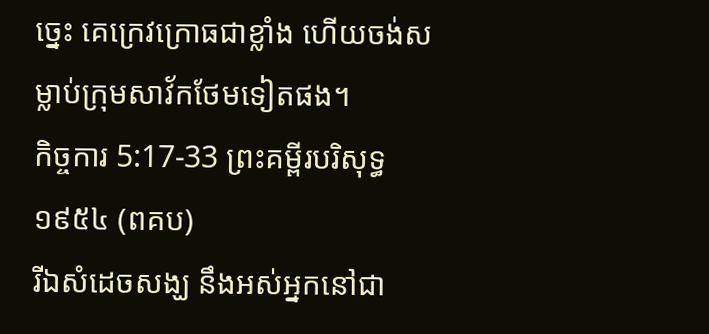ច្នេះ គេក្រេវក្រោធជាខ្លាំង ហើយចង់សម្លាប់ក្រុមសាវ័កថែមទៀតផង។
កិច្ចការ 5:17-33 ព្រះគម្ពីរបរិសុទ្ធ ១៩៥៤ (ពគប)
រីឯសំដេចសង្ឃ នឹងអស់អ្នកនៅជា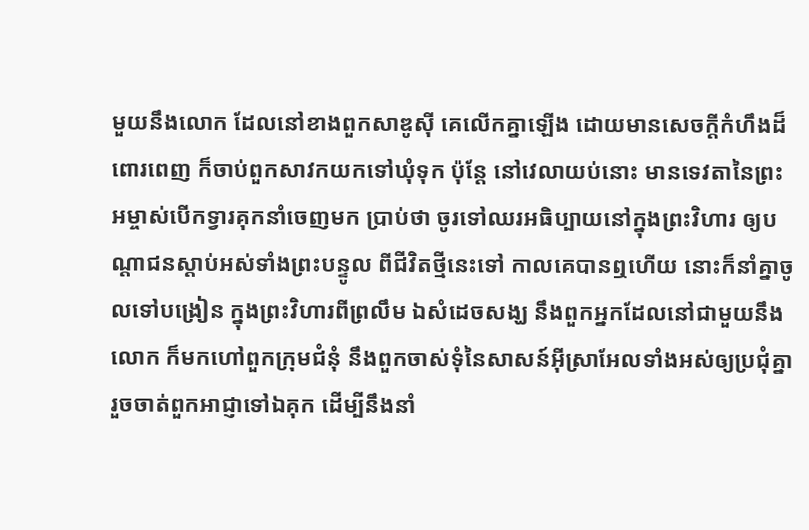មួយនឹងលោក ដែលនៅខាងពួកសាឌូស៊ី គេលើកគ្នាឡើង ដោយមានសេចក្ដីកំហឹងដ៏ពោរពេញ ក៏ចាប់ពួកសាវកយកទៅឃុំទុក ប៉ុន្តែ នៅវេលាយប់នោះ មានទេវតានៃព្រះអម្ចាស់បើកទ្វារគុកនាំចេញមក ប្រាប់ថា ចូរទៅឈរអធិប្បាយនៅក្នុងព្រះវិហារ ឲ្យបណ្តាជនស្តាប់អស់ទាំងព្រះបន្ទូល ពីជីវិតថ្មីនេះទៅ កាលគេបានឮហើយ នោះក៏នាំគ្នាចូលទៅបង្រៀន ក្នុងព្រះវិហារពីព្រលឹម ឯសំដេចសង្ឃ នឹងពួកអ្នកដែលនៅជាមួយនឹងលោក ក៏មកហៅពួកក្រុមជំនុំ នឹងពួកចាស់ទុំនៃសាសន៍អ៊ីស្រាអែលទាំងអស់ឲ្យប្រជុំគ្នា រួចចាត់ពួកអាជ្ញាទៅឯគុក ដើម្បីនឹងនាំ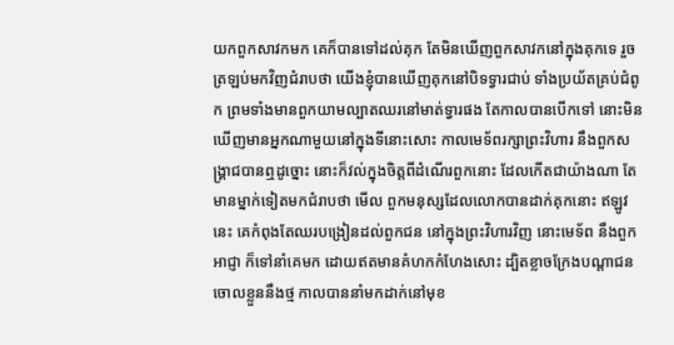យកពួកសាវកមក គេក៏បានទៅដល់គុក តែមិនឃើញពួកសាវកនៅក្នុងគុកទេ រួចត្រឡប់មកវិញជំរាបថា យើងខ្ញុំបានឃើញគុកនៅបិទទ្វារជាប់ ទាំងប្រយ័តគ្រប់ជំពូក ព្រមទាំងមានពួកយាមល្បាតឈរនៅមាត់ទ្វារផង តែកាលបានបើកទៅ នោះមិនឃើញមានអ្នកណាមួយនៅក្នុងទីនោះសោះ កាលមេទ័ពរក្សាព្រះវិហារ នឹងពួកសង្គ្រាជបានឮដូច្នោះ នោះក៏វល់ក្នុងចិត្តពីដំណើរពួកនោះ ដែលកើតជាយ៉ាងណា តែមានម្នាក់ទៀតមកជំរាបថា មើល ពួកមនុស្សដែលលោកបានដាក់គុកនោះ ឥឡូវនេះ គេកំពុងតែឈរបង្រៀនដល់ពួកជន នៅក្នុងព្រះវិហារវិញ នោះមេទ័ព នឹងពួកអាជ្ញា ក៏ទៅនាំគេមក ដោយឥតមានគំហកកំហែងសោះ ដ្បិតខ្លាចក្រែងបណ្តាជនចោលខ្លួននឹងថ្ម កាលបាននាំមកដាក់នៅមុខ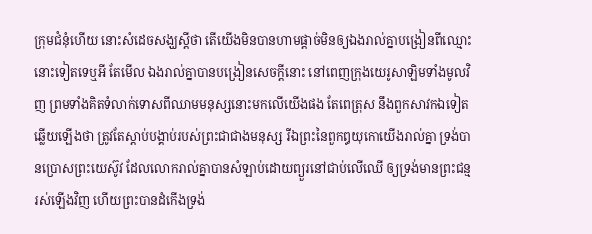ក្រុមជំនុំហើយ នោះសំដេចសង្ឃស្តីថា តើយើងមិនបានហាមផ្តាច់មិនឲ្យឯងរាល់គ្នាបង្រៀនពីឈ្មោះនោះទៀតទេឬអី តែមើល ឯងរាល់គ្នាបានបង្រៀនសេចក្ដីនោះ នៅពេញក្រុងយេរូសាឡិមទាំងមូលវិញ ព្រមទាំងគិតទំលាក់ទោសពីឈាមមនុស្សនោះមកលើយើងផង តែពេត្រុស នឹងពួកសាវកឯទៀត ឆ្លើយឡើងថា ត្រូវតែស្តាប់បង្គាប់របស់ព្រះជាជាងមនុស្ស រីឯព្រះនៃពួកឰយុកោយើងរាល់គ្នា ទ្រង់បានប្រោសព្រះយេស៊ូវ ដែលលោករាល់គ្នាបានសំឡាប់ដោយព្យួរនៅជាប់លើឈើ ឲ្យទ្រង់មានព្រះជន្មរស់ឡើងវិញ ហើយព្រះបានដំកើងទ្រង់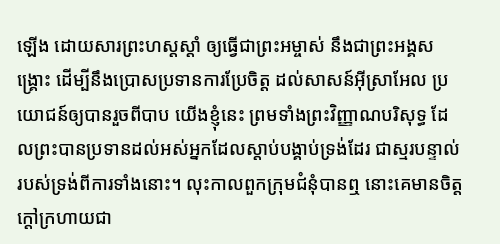ឡើង ដោយសារព្រះហស្តស្តាំ ឲ្យធ្វើជាព្រះអម្ចាស់ នឹងជាព្រះអង្គសង្គ្រោះ ដើម្បីនឹងប្រោសប្រទានការប្រែចិត្ត ដល់សាសន៍អ៊ីស្រាអែល ប្រយោជន៍ឲ្យបានរួចពីបាប យើងខ្ញុំនេះ ព្រមទាំងព្រះវិញ្ញាណបរិសុទ្ធ ដែលព្រះបានប្រទានដល់អស់អ្នកដែលស្តាប់បង្គាប់ទ្រង់ដែរ ជាស្មរបន្ទាល់របស់ទ្រង់ពីការទាំងនោះ។ លុះកាលពួកក្រុមជំនុំបានឮ នោះគេមានចិត្តក្តៅក្រហាយជា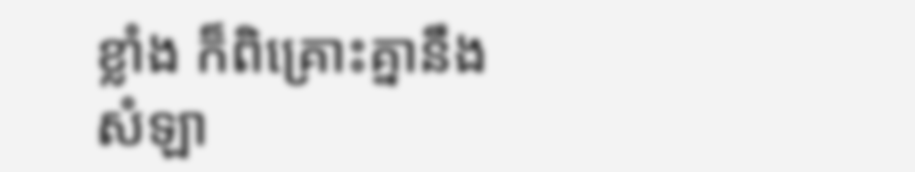ខ្លាំង ក៏ពិគ្រោះគ្នានឹងសំឡា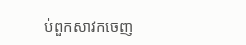ប់ពួកសាវកចេញ